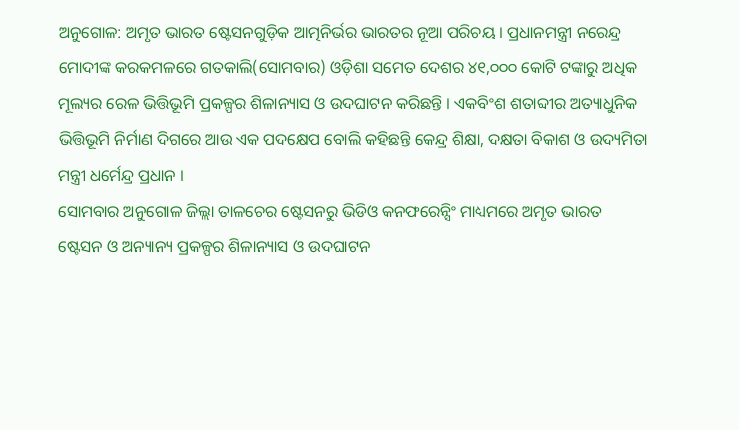ଅନୁଗୋଳ: ଅମୃତ ଭାରତ ଷ୍ଟେସନଗୁଡ଼ିକ ଆତ୍ମନିର୍ଭର ଭାରତର ନୂଆ ପରିଚୟ । ପ୍ରଧାନମନ୍ତ୍ରୀ ନରେନ୍ଦ୍ର ମୋଦୀଙ୍କ କରକମଳରେ ଗତକାଲି(ସୋମବାର) ଓଡ଼ିଶା ସମେତ ଦେଶର ୪୧,୦୦୦ କୋଟି ଟଙ୍କାରୁ ଅଧିକ ମୂଲ୍ୟର ରେଳ ଭିତ୍ତିଭୂମି ପ୍ରକଳ୍ପର ଶିଳାନ୍ୟାସ ଓ ଉଦଘାଟନ କରିଛନ୍ତି । ଏକବିଂଶ ଶତାବ୍ଦୀର ଅତ୍ୟାଧୁନିକ ଭିତ୍ତିଭୂମି ନିର୍ମାଣ ଦିଗରେ ଆଉ ଏକ ପଦକ୍ଷେପ ବୋଲି କହିଛନ୍ତି କେନ୍ଦ୍ର ଶିକ୍ଷା, ଦକ୍ଷତା ବିକାଶ ଓ ଉଦ୍ୟମିତା ମନ୍ତ୍ରୀ ଧର୍ମେନ୍ଦ୍ର ପ୍ରଧାନ ।
ସୋମବାର ଅନୁଗୋଳ ଜିଲ୍ଲା ତାଳଚେର ଷ୍ଟେସନରୁ ଭିଡିଓ କନଫରେନ୍ସିଂ ମାଧ୍ୟମରେ ଅମୃତ ଭାରତ ଷ୍ଟେସନ ଓ ଅନ୍ୟାନ୍ୟ ପ୍ରକଳ୍ପର ଶିଳାନ୍ୟାସ ଓ ଉଦଘାଟନ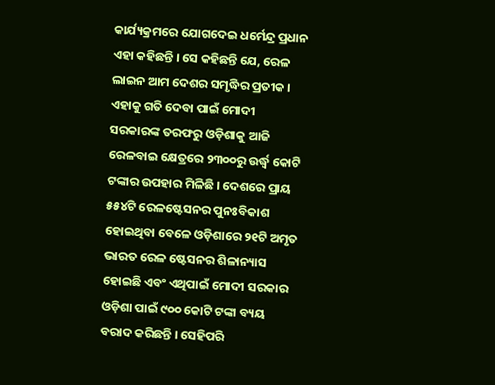କାର୍ଯ୍ୟକ୍ରମରେ ଯୋଗଦେଇ ଧର୍ମେନ୍ଦ୍ର ପ୍ରଧାନ ଏହା କହିଛନ୍ତି । ସେ କହିଛନ୍ତି ଯେ, ରେଳ ଲାଇନ ଆମ ଦେଶର ସମୃଦ୍ଧିର ପ୍ରତୀକ । ଏହାକୁ ଗତି ଦେବା ପାଇଁ ମୋଦୀ ସରକାରଙ୍କ ତରଫରୁ ଓଡ଼ିଶାକୁ ଆଜି ରେଳବାଇ କ୍ଷେତ୍ରରେ ୨୩୦୦ରୁ ଉର୍ଦ୍ଧ୍ୱ କୋଟି ଟଙ୍କାର ଉପହାର ମିଳିଛି । ଦେଶରେ ପ୍ରାୟ ୫୫୪ଟି ରେଳଷ୍ଟେସନର ପୁନଃବିକାଶ ହୋଇଥିବା ବେଳେ ଓଡ଼ିଶାରେ ୨୧ଟି ଅମୃତ ଭାରତ ରେଳ ଷ୍ଟେସନର ଶିଳାନ୍ୟାସ ହୋଇଛି ଏବଂ ଏଥିପାଇଁ ମୋଦୀ ସରକାର ଓଡ଼ିଶା ପାଇଁ ୯୦୦ କୋଟି ଟଙ୍କା ବ୍ୟୟ ବରାଦ କରିଛନ୍ତି । ସେହିପରି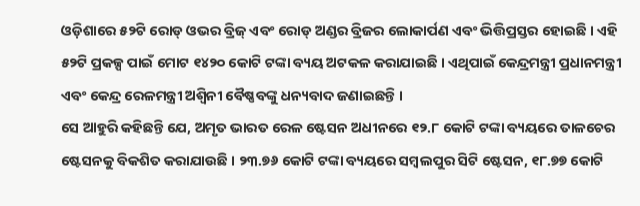ଓଡ଼ିଶାରେ ୫୨ଟି ରୋଡ୍ ଓଭର ବ୍ରିଜ୍ ଏବଂ ରୋଡ୍ ଅଣ୍ଡର ବ୍ରିଜର ଲୋକାର୍ପଣ ଏବଂ ଭିତ୍ତିପ୍ରସ୍ତର ହୋଇଛି । ଏହି ୫୨ଟି ପ୍ରକଳ୍ପ ପାଇଁ ମୋଟ ୧୪୨୦ କୋଟି ଟଙ୍କା ବ୍ୟୟ ଅଟକଳ କରାଯାଇଛି । ଏଥିପାଇଁ କେନ୍ଦ୍ରମନ୍ତ୍ରୀ ପ୍ରଧାନମନ୍ତ୍ରୀ ଏବଂ କେନ୍ଦ୍ର ରେଳମନ୍ତ୍ରୀ ଅଶ୍ୱିନୀ ବୈଷ୍ଣବଙ୍କୁ ଧନ୍ୟବାଦ ଜଣାଇଛନ୍ତି ।
ସେ ଆହୁରି କହିଛନ୍ତି ଯେ, ଅମୃତ ଭାରତ ରେଳ ଷ୍ଟେସନ ଅଧୀନରେ ୧୨.୮ କୋଟି ଟଙ୍କା ବ୍ୟୟରେ ତାଳଚେର ଷ୍ଟେସନକୁ ବିକଶିତ କରାଯାଉଛି । ୨୩.୭୬ କୋଟି ଟଙ୍କା ବ୍ୟୟରେ ସମ୍ବଲପୁର ସିଟି ଷ୍ଟେସନ, ୧୮.୭୭ କୋଟି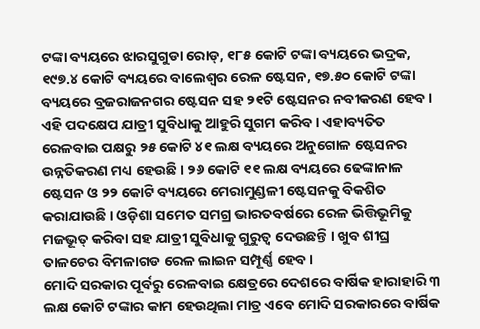ଟଙ୍କା ବ୍ୟୟରେ ଝାରସୁଗୁଡା ରୋଡ୍, ୧୮୫ କୋଟି ଟଙ୍କା ବ୍ୟୟରେ ଭଦ୍ରକ, ୧୯୭.୪ କୋଟି ବ୍ୟୟରେ ବାଲେଶ୍ୱର ରେଳ ଷ୍ଟେସନ, ୧୭.୫୦ କୋଟି ଟଙ୍କା ବ୍ୟୟରେ ବ୍ରଜରାଜନଗର ଷ୍ଟେସନ ସହ ୨୧ଟି ଷ୍ଟେସନର ନବୀକରଣ ହେବ । ଏହି ପଦକ୍ଷେପ ଯାତ୍ରୀ ସୁବିଧାକୁ ଆହୁରି ସୁଗମ କରିବ । ଏହାବ୍ୟତିତ ରେଳବାଇ ପକ୍ଷରୁ ୨୫ କୋଟି ୪୧ ଲକ୍ଷ ବ୍ୟୟରେ ଅନୁଗୋଳ ଷ୍ଟେସନର ଉନ୍ନତିକରଣ ମଧ୍ୟ ହେଉଛି । ୨୬ କୋଟି ୧୧ ଲକ୍ଷ ବ୍ୟୟରେ ଢେଙ୍କାନାଳ ଷ୍ଟେସନ ଓ ୨୨ କୋଟି ବ୍ୟୟରେ ମେରାମୁଣ୍ଡଳୀ ଷ୍ଟେସନକୁ ବିକଶିତ କରାଯାଉଛି । ଓଡ଼ିଶା ସମେତ ସମଗ୍ର ଭାରତବର୍ଷରେ ରେଳ ଭିତ୍ତିଭୂମିକୁ ମଜଭୂତ୍ କରିବା ସହ ଯାତ୍ରୀ ସୁବିଧାକୁ ଗୁରୁତ୍ୱ ଦେଉଛନ୍ତି । ଖୁବ ଶୀଘ୍ର ତାଳଚେର ବିମଳାଗଡ ରେଳ ଲାଇନ ସମ୍ପୂର୍ଣ୍ଣ ହେବ ।
ମୋଦି ସରକାର ପୂର୍ବରୁ ରେଳବାଇ କ୍ଷେତ୍ରରେ ଦେଶରେ ବାର୍ଷିକ ହାରାହାରି ୩ ଲକ୍ଷ କୋଟି ଟଙ୍କାର କାମ ହେଉଥିଲା ମାତ୍ର ଏବେ ମୋଦି ସରକାରରେ ବାର୍ଷିକ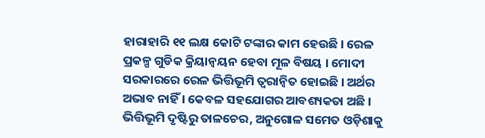ହାରାହାରି ୧୧ ଲକ୍ଷ କୋଟି ଟଙ୍କାର କାମ ହେଉଛି । ରେଳ ପ୍ରକଳ୍ପ ଗୁଡିକ କ୍ରିୟାନ୍ୱୟନ ହେବା ମୂଳ ବିଷୟ । ମୋଦୀ ସରକାରରେ ରେଳ ଭିତ୍ତିଭୂମି ତ୍ୱରାନ୍ୱିତ ହୋଇଛି । ଅର୍ଥର ଅଭାବ ନାହିଁ । କେବଳ ସହଯୋଗର ଆବଶ୍ୟକତା ଅଛି । ଭିତ୍ତିଭୂମି ଦୃଷ୍ଟିରୁ ତାଳଚେର, ଅନୁଗୋଳ ସମେତ ଓଡ଼ିଶାକୁ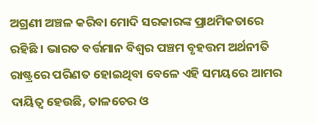ଅଗ୍ରଣୀ ଅଞ୍ଚଳ କରିବା ମୋଦି ସରକାରଙ୍କ ପ୍ରାଥମିକତାରେ ରହିଛି । ଭାରତ ବର୍ତ୍ତମାନ ବିଶ୍ୱର ପଞ୍ଚମ ବୃହତ୍ତମ ଅର୍ଥନୀତି ରାଷ୍ଟ୍ରରେ ପରିଣତ ହୋଇଥିବା ବେଳେ ଏହି ସମୟରେ ଆମର ଦାୟିତ୍ୱ ହେଉଛି, ତାଳଚେର ଓ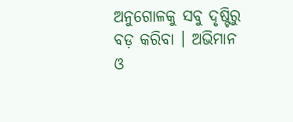ଅନୁଗୋଳକୁ ସବୁ ଦୃଷ୍ଟିରୁ ବଡ଼ କରିବା । ଅଭିମାନ ଓ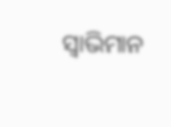ସ୍ୱାଭିମାନ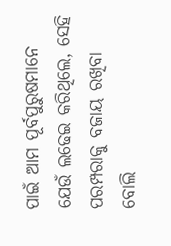ପାଇଁ ଆମ ପୂର୍ବପୁରୁଷମାନେ ଯେଉଁ ଲଢେଇ କରିଥିଲେ, ସେହି ପରମ୍ପରାକୁ ବଜାୟ ରଖିବା ବୋଲି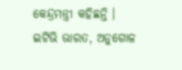କେନ୍ଦ୍ରମନ୍ତ୍ରୀ କହିଛନ୍ତି ।
ଇଟିଭି ଭାରତ, ଅନୁଗୋଳ